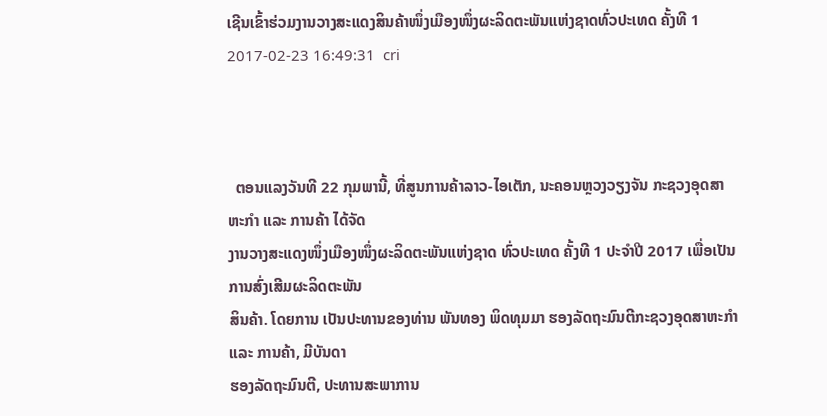ເຊີນເຂົ້າຮ່ວມງານວາງສະແດງສິນຄ້າໜຶ່ງເມືອງໜຶ່ງຜະລິດຕະພັນແຫ່ງຊາດທົ່ວປະເທດ ຄັ້ງທີ 1
2017-02-23 16:49:31  cri



  ຕອນແລງວັນທີ 22 ກຸມພານີ້, ທີ່ສູນການຄ້າລາວ-ໄອເຕັກ, ນະຄອນຫຼວງວຽງຈັນ ກະຊວງອຸດສາຫະກຳ ແລະ ການຄ້າ ໄດ້ຈັດ
ງານວາງສະແດງໜຶ່ງເມືອງໜຶ່ງຜະລິດຕະພັນແຫ່ງຊາດ ທົ່ວປະເທດ ຄັ້ງທີ 1 ປະຈຳປີ 2017 ເພື່ອເປັນການສົ່ງເສີມຜະລິດຕະພັນ
ສິນຄ້າ. ໂດຍການ ເປັນປະທານຂອງທ່ານ ພັນທອງ ພິດທຸມມາ ຮອງລັດຖະມົນຕີກະຊວງອຸດສາຫະກຳ ແລະ ການຄ້າ, ມີບັນດາ
ຮອງລັດຖະມົນຕີ, ປະທານສະພາການ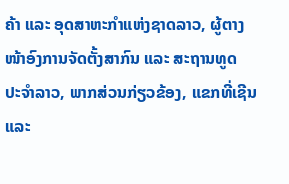ຄ້າ ແລະ ອຸດສາຫະກຳແຫ່ງຊາດລາວ, ຜູ້ຕາງໜ້າອົງການຈັດຕັ້ງສາກົນ ແລະ ສະຖານທູດ
ປະຈໍາລາວ, ພາກສ່ວນກ່ຽວຂ້ອງ, ແຂກທີ່ເຊີນ ແລະ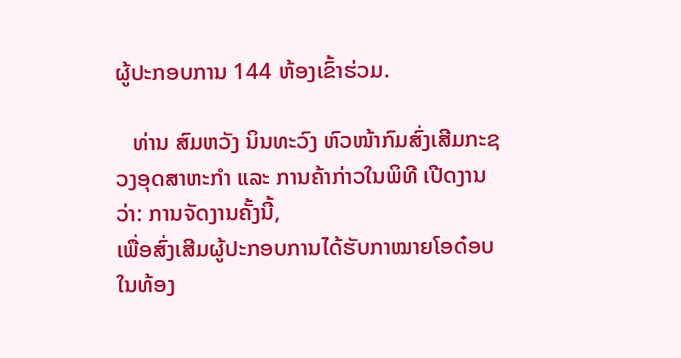ຜູ້ປະກອບການ 144 ຫ້ອງເຂົ້າຮ່ວມ.

   ທ່ານ ສົມຫວັງ ນິນທະວົງ ຫົວໜ້າກົມສົ່ງເສີມກະຊວງອຸດສາຫະກຳ ແລະ ການຄ້າກ່າວໃນພິທີ ເປີດງານວ່າ: ການຈັດງານຄັ້ງນີ້,
ເພື່ອສົ່ງເສີມຜູ້ປະກອບການໄດ້ຮັບກາໝາຍໂອດ໋ອບໃນທ້ອງ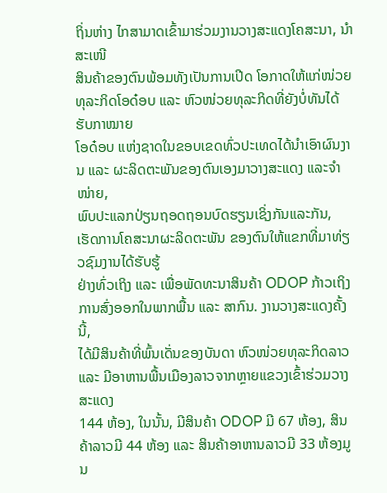ຖິ່ນຫ່າງ ໄກສາມາດເຂົ້າມາຮ່ວມງານວາງສະແດງໂຄສະນາ, ນຳສະເໜີ
ສິນຄ້າຂອງຕົນພ້ອມທັງເປັນການເປີດ ໂອກາດໃຫ້ແກ່ໜ່ວຍທຸລະກິດໂອດ໋ອບ ແລະ ຫົວໜ່ວຍທຸລະກິດທີ່ຍັງບໍ່ທັນໄດ້ຮັບກາໝາຍ
ໂອດ໋ອບ ແຫ່ງຊາດໃນຂອບເຂດທົ່ວປະເທດໄດ້ນຳເອົາຜົນງານ ແລະ ຜະລິດຕະພັນຂອງຕົນເອງມາວາງສະແດງ ແລະຈຳໜ່າຍ,
ພົບປະແລກປ່ຽນຖອດຖອນບົດຮຽນເຊິ່ງກັນແລະກັນ, ເຮັດການໂຄສະນາຜະລິດຕະພັນ ຂອງຕົນໃຫ້ແຂກທີ່ມາທ່ຽວຊົມງານໄດ້ຮັບຮູ້
ຢ່າງທົ່ວເຖິງ ແລະ ເພື່ອພັດທະນາສິນຄ້າ ODOP ກ້າວເຖິງ ການສົ່ງອອກໃນພາກພື້ນ ແລະ ສາກົນ. ງານວາງສະແດງຄັ້ງນີ້,
ໄດ້ມີສິນຄ້າທີ່ພົ້ນເດັ່ນຂອງບັນດາ ຫົວໜ່ວຍທຸລະກິດລາວ ແລະ ມີອາຫານພື້ນເມືອງລາວຈາກຫຼາຍແຂວງເຂົ້າຮ່ວມວາງສະແດງ
144 ຫ້ອງ, ໃນນັ້ນ, ມີສິນຄ້າ ODOP ມີ 67 ຫ້ອງ, ສິນຄ້າລາວມີ 44 ຫ້ອງ ແລະ ສິນຄ້າອາຫານລາວມີ 33 ຫ້ອງມູນ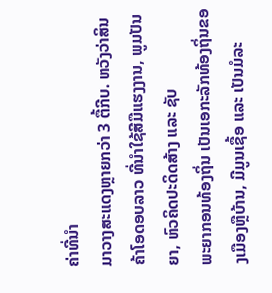ຄ່າທີ່ນຳ
ມາວາງສະແດງຫຼາຍກວ່າ 3 ຕື້ກີບ. ຫວັງວ່າສິນຄ້າໂອດອບລາວ ທີ່ນໍາໃຊ້ສີມືແຮງງານ, ພູມປັນຍາ, ຫົວຄິດປະດິດສ້າງ ແລະ ຊັບ
ພະຍາກອນທ້ອງຖິ່ນ ເປັນເອກະລັກທ້ອງຖິ່ນຂອງເມືອງຫຼືບ້ານ, ມີມູນເຊື້ອ ແລະ ເປັນມໍລະ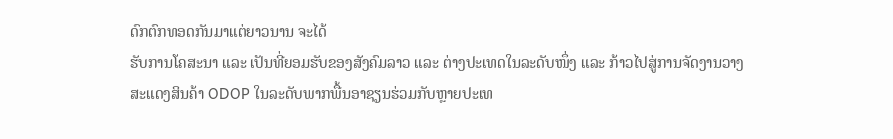ດົກຕົກທອດກັນມາແຕ່ຍາວນານ ຈະໄດ້
ຮັບການໂຄສະນາ ແລະ ເປັນທີ່ຍອມຮັບຂອງສັງຄົມລາວ ແລະ ຕ່າງປະເທດໃນລະດັບໜຶ່ງ ແລະ ກ້າວໄປສູ່ການຈັດງານວາງ
ສະແດງສິນຄ້າ ODOP ໃນລະດັບພາກພື້ນອາຊຽນຮ່ວມກັບຫຼາຍປະເທ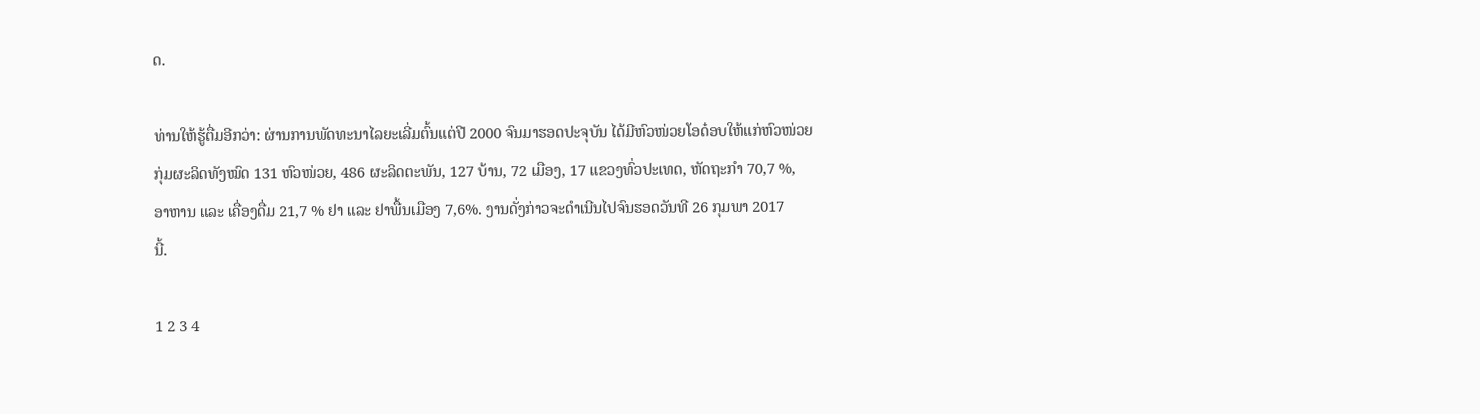ດ.

ທ່ານໃຫ້ຮູ້ຕື່ມອີກວ່າ: ຜ່ານການພັດທະນາໄລຍະເລີ່ມຕົ້ນແຕ່ປີ 2000 ຈົນມາຮອດປະຈຸບັນ ໄດ້ມີຫົວໜ່ວຍໂອດ໋ອບໃຫ້ແກ່ຫົວໜ່ວຍ
ກຸ່ມຜະລິດທັງໝົດ 131 ຫົວໜ່ວຍ, 486 ຜະລິດຕະພັນ, 127 ບ້ານ, 72 ເມືອງ, 17 ແຂວງທົ່ວປະເທດ, ຫັດຖະກໍາ 70,7 %,
ອາຫານ ແລະ ເຄື່ອງດື່ມ 21,7 % ຢາ ແລະ ຢາພື້ນເມືອງ 7,6%. ງານດັ່ງກ່າວຈະດຳເນີນໄປຈົນຮອດວັນທີ 26 ກຸມພາ 2017
ນີ້.

1 2 3 4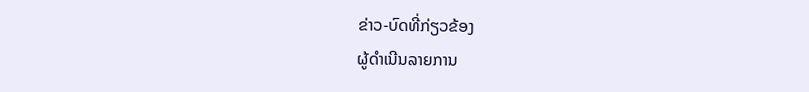ຂ່າວ-ບົດທີ່ກ່ຽວຂ້ອງ
ຜູ້ດຳເນີນລາຍການ